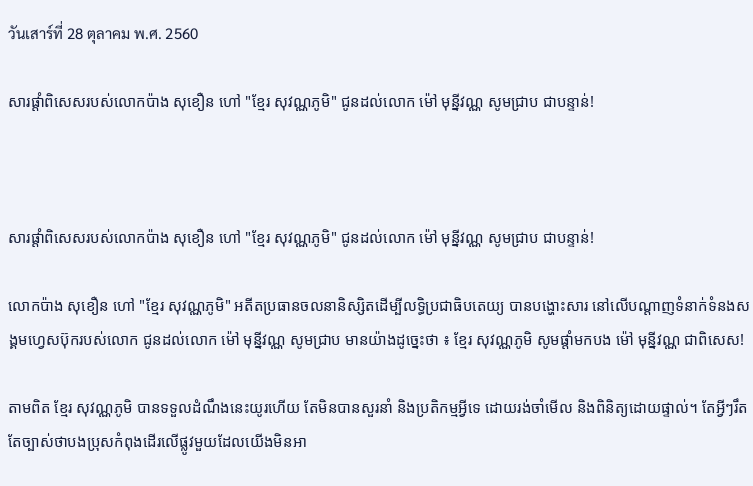วันเสาร์ที่ 28 ตุลาคม พ.ศ. 2560

សារផ្ដាំពិសេសរបស់លោកប៉ាង សុខឿន ហៅ "ខ្មែរ សុវណ្ណភូមិ" ជូនដល់លោក ម៉ៅ មុន្នីវណ្ណ សូមជ្រាប ជាបន្ទាន់!



សារផ្ដាំពិសេសរបស់លោកប៉ាង សុខឿន ហៅ "ខ្មែរ សុវណ្ណភូមិ" ជូនដល់លោក ម៉ៅ មុន្នីវណ្ណ សូមជ្រាប ជាបន្ទាន់!

លោកប៉ាង សុខឿន ហៅ "ខ្មែរ សុវណ្ណភូមិ" អតីតប្រធានចលនានិស្សិតដើម្បីលទ្ធិប្រជាធិបតេយ្យ បានបង្ហោះសារ នៅលើបណ្ដាញទំនាក់ទំនងសង្គមហ្វេសប៊ុករបស់លោក ជូនដល់លោក ម៉ៅ មុន្នីវណ្ណ សូមជ្រាប មានយ៉ាងដូច្នេះថា ៖ ខ្មែរ សុវណ្ណភូមិ សូមផ្តាំមកបង ម៉ៅ មុន្នីវណ្ណ ជាពិសេស!

តាមពិត ខ្មែរ សុវណ្ណភូមិ បានទទួលដំណឹងនេះយូរហើយ តែមិនបានសួរនាំ និងប្រតិកម្មអ្វីទេ ដោយរង់ចាំមើល និងពិនិត្យដោយផ្ទាល់។ តែអ្វីៗរឹតតែច្បាស់ថាបងប្រុសកំពុងដើរលើផ្លូវមួយដែលយើងមិនអា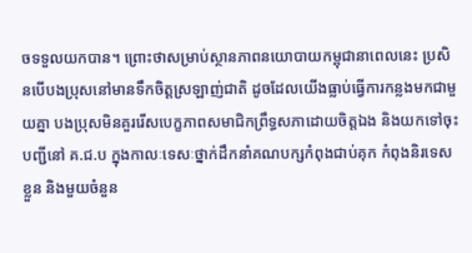ចទទួលយកបាន។ ព្រោះថាសម្រាប់ស្ថានភាពនយោបាយកម្ពុជានាពេលនេះ ប្រសិនបើបងប្រុសនៅមានទឹកចិត្តស្រឡាញ់ជាតិ ដូចដែលយើងធ្លាប់ធ្វើការកន្លងមកជាមួយគ្នា បងប្រុសមិនគួររើសបេក្ខភាពសមាជិកព្រឹទ្ធសភាដោយចិត្តឯង និងយកទៅចុះបញ្ជីនៅ គ.ជ.ប ក្នុងកាលៈទេសៈថ្នាក់ដឹកនាំគណបក្សកំពុងជាប់គុក កំពុងនិរទេសខ្លួន និងមួយចំនួន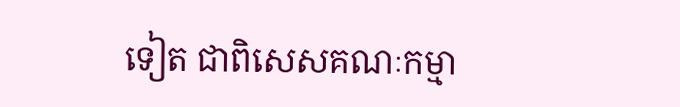ទៀត ជាពិសេសគណៈកម្មា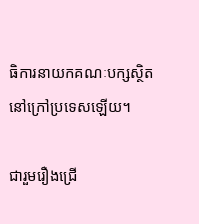ធិការនាយកគណៈបក្សស្ថិតនៅក្រៅប្រទេសឡើយ។

ជារួមរឿងជ្រើ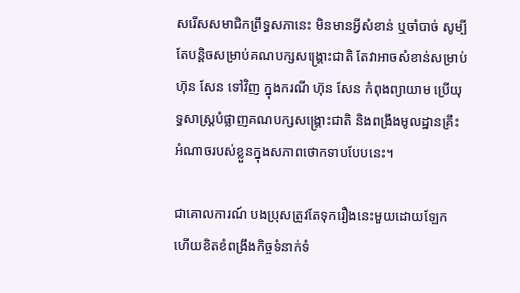សរើសសមាជិកព្រឹទ្ធសភានេះ មិនមានអ្វីសំខាន់ ឬចាំបាច់ សូម្បីតែបន្តិចសម្រាប់គណបក្សសង្គ្រោះជាតិ តែវាអាចសំខាន់សម្រាប់ ហ៊ុន សែន ទៅវិញ ក្នុងករណី ហ៊ុន សែន កំពុងព្យាយាម ប្រើយុទ្ធសាស្រ្តបំផ្លាញគណបក្សសង្រ្គោះជាតិ និងពង្រឹងមូលដ្ឋានគ្រឹះអំណាចរបស់ខ្លួនក្នុងសភាពថោកទាបបែបនេះ។

ជាគោលការណ៍ បងប្រុសត្រូវតែទុករឿងនេះមួយដោយឡែក ហើយខិតខំពង្រឹងកិច្ចទំនាក់ទំ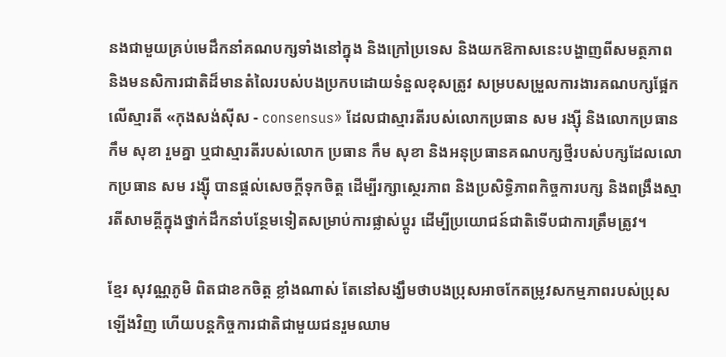នងជាមួយគ្រប់មេដឹកនាំគណបក្សទាំងនៅក្នុង និងក្រៅប្រទេស និងយកឱកាសនេះបង្ហាញពីសមត្ថភាព និងមនសិការជាតិដ៏មានតំលៃរបស់បងប្រកបដោយទំនួលខុសត្រូវ សម្របសម្រួលការងារគណបក្សផ្អែកលើស្មារតី «កុងសង់សុីស - consensus» ដែលជាស្មារតីរបស់លោកប្រធាន សម រង្ស៊ី និងលោកប្រធាន កឹម សុខា រួមគ្នា ឬជាស្មារតីរបស់លោក ប្រធាន កឹម សុខា និងអនុប្រធានគណបក្សថ្មីរបស់បក្សដែលលោកប្រធាន សម រង្សុី បានផ្តល់សេចក្តីទុកចិត្ត ដើម្បីរក្សាស្ថេរភាព និងប្រសិទ្ធិភាពកិច្ចការបក្ស និងពង្រឹងស្មារតីសាមគ្គីក្នុងថ្នាក់ដឹកនាំបន្ថែមទៀតសម្រាប់ការផ្លាស់ប្តូរ ដើម្បីប្រយោជន៍ជាតិទើបជាការត្រឹមត្រូវ។

ខ្មែរ សុវណ្ណភូមិ ពិតជាខកចិត្ត ខ្លាំងណាស់ តែនៅសង្ឃឹមថាបងប្រុសអាចកែតម្រូវសកម្មភាពរបស់ប្រុសឡើងវិញ ហើយបន្តកិច្ចការជាតិជាមួយជនរួមឈាម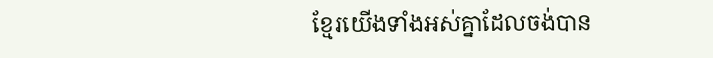ខ្មែរយើងទាំងអស់គ្នាដែលចង់បាន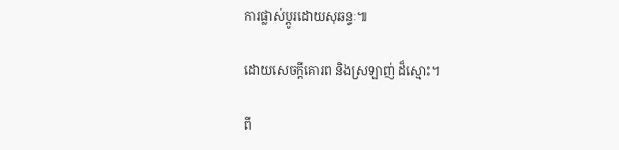ការផ្លាស់ប្តូរដោយសុឆន្ទៈ៕

ដោយសេចក្តីគោរព និងស្រឡាញ់ ដ៏ស្មោះ។

ពី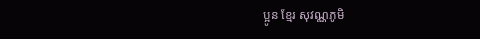ប្អូន ខ្មែរ សុវណ្ណភូមិ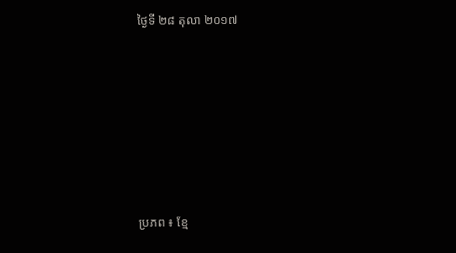ថ្ងៃទី ២៨ តុលា ២០១៧










ប្រភព ៖ ខ្មែ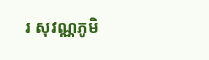រ សុវណ្ណភូមិ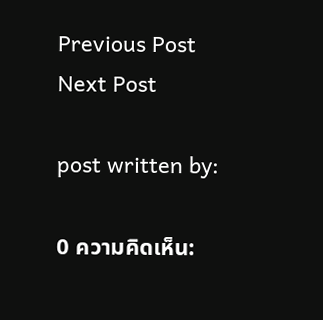Previous Post
Next Post

post written by:

0 ความคิดเห็น: